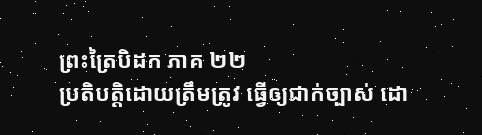ព្រះត្រៃបិដក ភាគ ២២
ប្រតិបត្តិដោយត្រឹមត្រូវ ធ្វើឲ្យជាក់ច្បាស់ ដោ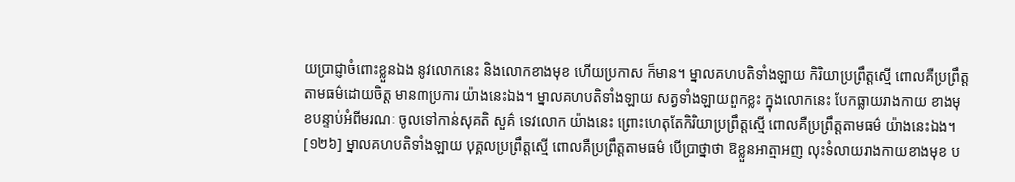យប្រាជ្ញាចំពោះខ្លួនឯង នូវលោកនេះ និងលោកខាងមុខ ហើយប្រកាស ក៏មាន។ ម្នាលគហបតិទាំងឡាយ កិរិយាប្រព្រឹត្តស្មើ ពោលគឺប្រព្រឹត្តតាមធម៌ដោយចិត្ត មាន៣ប្រការ យ៉ាងនេះឯង។ ម្នាលគហបតិទាំងឡាយ សត្វទាំងឡាយពួកខ្លះ ក្នុងលោកនេះ បែកធ្លាយរាងកាយ ខាងមុខបន្ទាប់អំពីមរណៈ ចូលទៅកាន់សុគតិ សួគ៌ ទេវលោក យ៉ាងនេះ ព្រោះហេតុតែកិរិយាប្រព្រឹត្តស្មើ ពោលគឺប្រព្រឹត្តតាមធម៌ យ៉ាងនេះឯង។
[១២៦] ម្នាលគហបតិទាំងឡាយ បុគ្គលប្រព្រឹត្តស្មើ ពោលគឺប្រព្រឹត្តតាមធម៌ បើប្រាថ្នាថា ឱខ្លួនអាត្មាអញ លុះទំលាយរាងកាយខាងមុខ ប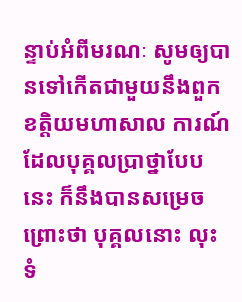ន្ទាប់អំពីមរណៈ សូមឲ្យបានទៅកើតជាមួយនឹងពួកខត្តិយមហាសាល ការណ៍ដែលបុគ្គលប្រាថ្នាបែបនេះ ក៏នឹងបានសម្រេច ព្រោះថា បុគ្គលនោះ លុះទំ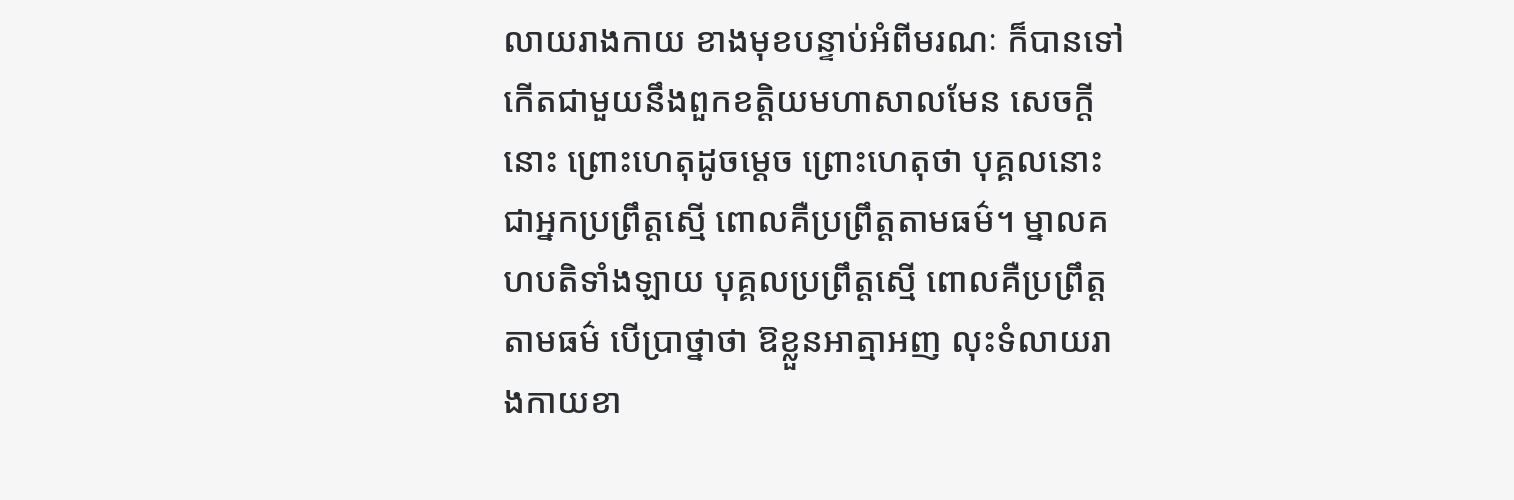លាយរាងកាយ ខាងមុខបន្ទាប់អំពីមរណៈ ក៏បានទៅកើតជាមួយនឹងពួកខត្តិយមហាសាលមែន សេចក្តីនោះ ព្រោះហេតុដូចម្តេច ព្រោះហេតុថា បុគ្គលនោះ ជាអ្នកប្រព្រឹត្តស្មើ ពោលគឺប្រព្រឹត្តតាមធម៌។ ម្នាលគហបតិទាំងឡាយ បុគ្គលប្រព្រឹត្តស្មើ ពោលគឺប្រព្រឹត្តតាមធម៌ បើប្រាថ្នាថា ឱខ្លួនអាត្មាអញ លុះទំលាយរាងកាយខា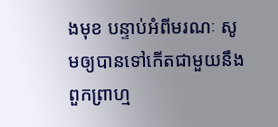ងមុខ បន្ទាប់អំពីមរណៈ សូមឲ្យបានទៅកើតជាមួយនឹងពួកព្រាហ្ម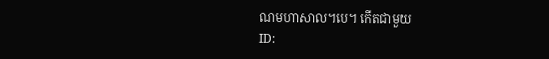ណមហាសាល។បេ។ កើតជាមួយ
ID: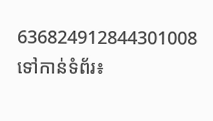636824912844301008
ទៅកាន់ទំព័រ៖